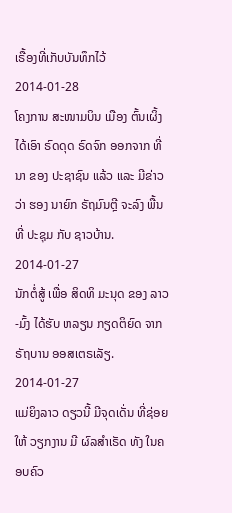ເຣື້ອງທີ່ເກັບບັນທຶກໄວ້
2014-01-28
ໂຄງການ ສະໜາມບິນ ເມືອງ ຕົ້ນເຜິ້ງ ໄດ້ເອົາ ຣົດດຸດ ຣົດຈົກ ອອກຈາກ ທີ່ນາ ຂອງ ປະຊາຊົນ ແລ້ວ ແລະ ມີຂ່າວວ່າ ຮອງ ນາຍົກ ຣັຖມົນຕຼີ ຈະລົງ ພື້ນທີ່ ປະຊຸມ ກັບ ຊາວບ້ານ.
2014-01-27
ນັກຕໍ່ສູ້ ເພື່ອ ສິດທິ ມະນຸດ ຂອງ ລາວ-ມົ້ງ ໄດ້ຮັບ ຫລຽນ ກຽດຕິຍົດ ຈາກ ຣັຖບານ ອອສເຕຣເລັຽ.
2014-01-27
ແມ່ຍິງລາວ ດຽວນີ້ ມີຈຸດເດັ່ນ ທີ່ຊ່ອຍໃຫ້ ວຽກງານ ມີ ຜົລສໍາເຣັດ ທັງ ໃນຄອບຄົວ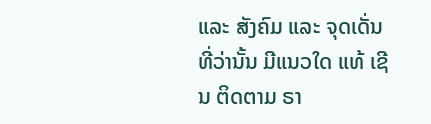ແລະ ສັງຄົມ ແລະ ຈຸດເດັ່ນ ທີ່ວ່ານັ້ນ ມີແນວໃດ ແທ້ ເຊີນ ຕິດຕາມ ຣາ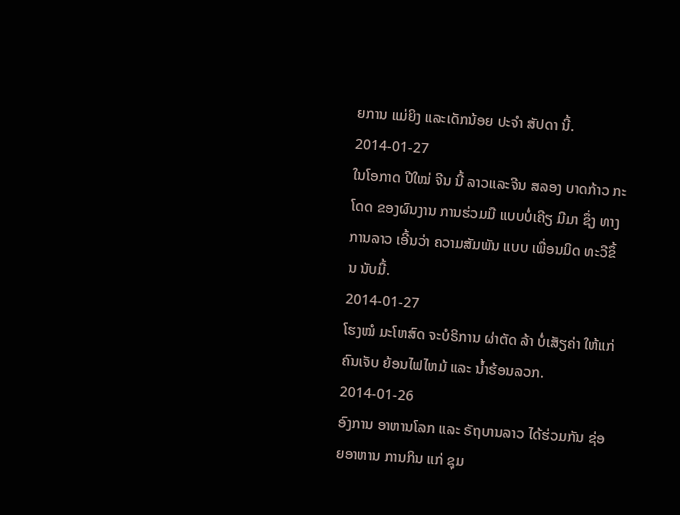ຍການ ແມ່ຍິງ ແລະເດັກນ້ອຍ ປະຈໍາ ສັປດາ ນີ້.
2014-01-27
ໃນໂອກາດ ປີໃໝ່ ຈີນ ນີ້ ລາວແລະຈີນ ສລອງ ບາດກ້າວ ກະໂດດ ຂອງຜົນງານ ການຮ່ວມມື ແບບບໍ່ເຄີຽ ມີມາ ຊຶ່ງ ທາງການລາວ ເອີ້ນວ່າ ຄວາມສັມພັນ ແບບ ເພື່ອນມິດ ທະວີຂຶ້ນ ນັບມື້.
2014-01-27
ໂຮງໝໍ ມະໂຫສົດ ຈະບໍຣິການ ຜ່າຕັດ ລ້າ ບໍ່ເສັຽຄ່າ ໃຫ້ແກ່ ຄົນເຈັບ ຍ້ອນໄຟໄຫມ້ ແລະ ນ້ຳຮ້ອນລວກ.
2014-01-26
ອົງການ ອາຫານໂລກ ແລະ ຣັຖບານລາວ ໄດ້ຮ່ວມກັນ ຊ່ອຍອາຫານ ການກິນ ແກ່ ຊຸມ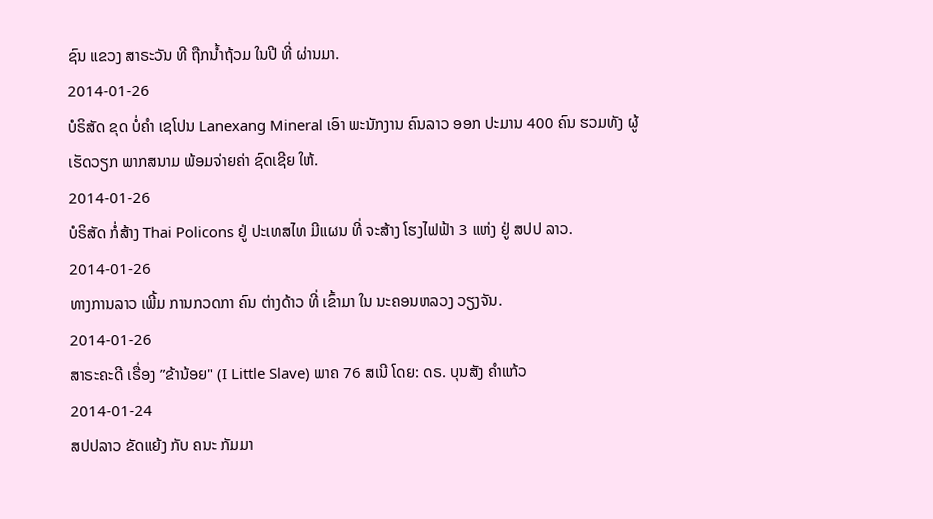ຊົນ ແຂວງ ສາຣະວັນ ທີ ຖືກນ້ຳຖ້ວມ ໃນປີ ທີ່ ຜ່ານມາ.
2014-01-26
ບໍຣິສັດ ຂຸດ ບໍ່ຄໍາ ເຊໂປນ Lanexang Mineral ເອົາ ພະນັກງານ ຄົນລາວ ອອກ ປະມານ 400 ຄົນ ຮວມທັງ ຜູ້ເຮັດວຽກ ພາກສນາມ ພ້ອມຈ່າຍຄ່າ ຊົດເຊີຍ ໃຫ້.
2014-01-26
ບໍຣິສັດ ກໍ່ສ້າງ Thai Policons ຢູ່ ປະເທສໄທ ມີແຜນ ທີ່ ຈະສ້າງ ໂຮງໄຟຟ້າ 3 ແຫ່ງ ຢູ່ ສປປ ລາວ.
2014-01-26
ທາງການລາວ ເພີ້ມ ການກວດກາ ຄົນ ຕ່າງດ້າວ ທີ່ ເຂົ້າມາ ໃນ ນະຄອນຫລວງ ວຽງຈັນ.
2014-01-26
ສາຣະຄະດີ ເຣື່ອງ ”ຂ້ານ້ອຍ" (I Little Slave) ພາຄ 76 ສເນີ ໂດຍ: ດຣ. ບຸນສັງ ຄຳແກ້ວ
2014-01-24
ສປປລາວ ຂັດແຍ້ງ ກັບ ຄນະ ກັມມາ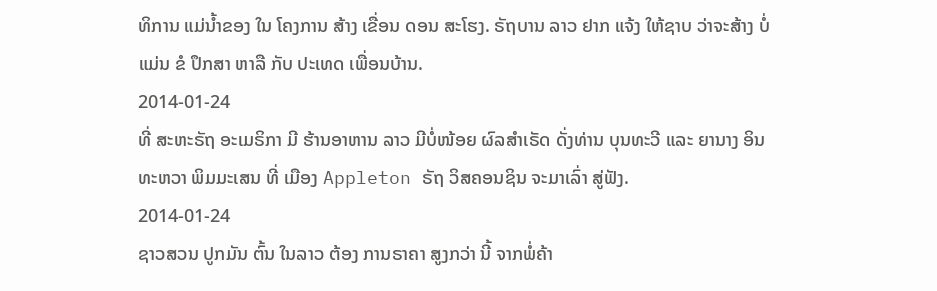ທິການ ແມ່ນ້ຳຂອງ ໃນ ໂຄງການ ສ້າງ ເຂື່ອນ ດອນ ສະໂຮງ. ຣັຖບານ ລາວ ຢາກ ແຈ້ງ ໃຫ້ຊາບ ວ່າຈະສ້າງ ບໍ່ແມ່ນ ຂໍ ປຶກສາ ຫາລື ກັບ ປະເທດ ເພື່ອນບ້ານ.
2014-01-24
ທີ່ ສະຫະຣັຖ ອະເມຣິກາ ມີ ຮ້ານອາຫານ ລາວ ມີບໍ່ໜ້ອຍ ຜົລສໍາເຣັດ ດັ່ງທ່ານ ບຸນທະວີ ແລະ ຍານາງ ອິນທະຫວາ ພິມມະເສນ ທີ່ ເມືອງ Appleton ຣັຖ ວິສຄອນຊິນ ຈະມາເລົ່າ ສູ່ຟັງ.
2014-01-24
ຊາວສວນ ປູກມັນ ຕົ້ນ ໃນລາວ ຕ້ອງ ການຣາຄາ ສູງກວ່າ ນີ້ ຈາກພໍ່ຄ້າ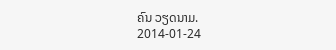ຄົນ ວຽດນາມ.
2014-01-24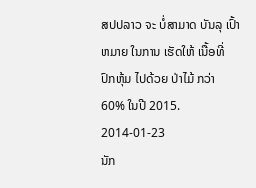ສປປລາວ ຈະ ບໍ່ສາມາດ ບັນລຸ ເປົ້າຫມາຍ ໃນການ ເຮັດໃຫ້ ເນື້ອທີ່ ປົກຫຸ້ມ ໄປດ້ວຍ ປ່າໄມ້ ກວ່າ 60% ໃນປີ 2015.
2014-01-23
ນັກ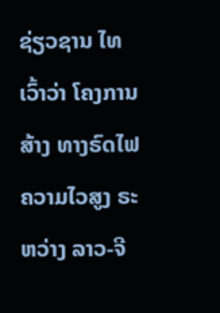ຊ່ຽວຊານ ໄທ ເວົ້າວ່າ ໂຄງການ ສ້າງ ທາງຣົດໄຟ ຄວາມໄວສູງ ຣະຫວ່າງ ລາວ-ຈີ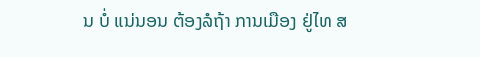ນ ບໍ່ ແນ່ນອນ ຕ້ອງລໍຖ້າ ການເມືອງ ຢູ່ໄທ ສ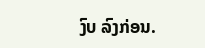ງົບ ລົງກ່ອນ.